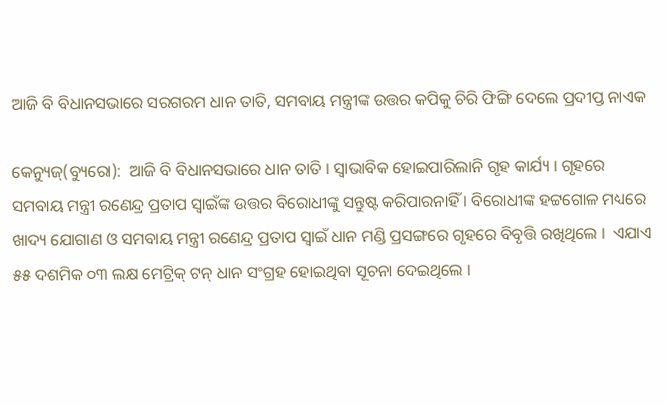ଆଜି ବି ବିଧାନସଭାରେ ସରଗରମ ଧାନ ତାତି, ସମବାୟ ମନ୍ତ୍ରୀଙ୍କ ଉତ୍ତର କପିକୁ ଚିରି ଫିଙ୍ଗି ଦେଲେ ପ୍ରଦୀପ୍ତ ନାଏକ

କେନ୍ୟୁଜ୍(ବ୍ୟୁରୋ):  ଆଜି ବି ବିଧାନସଭାରେ ଧାନ ତାତି । ସ୍ୱାଭାବିକ ହୋଇପାରିଲାନି ଗୃହ କାର୍ଯ୍ୟ । ଗୃହରେ ସମବାୟ ମନ୍ତ୍ରୀ ରଣେନ୍ଦ୍ର ପ୍ରତାପ ସ୍ୱାଇଁଙ୍କ ଉତ୍ତର ବିରୋଧୀଙ୍କୁ ସନ୍ତୁଷ୍ଟ କରିପାରନାହିଁ । ବିରୋଧୀଙ୍କ ହଟ୍ଟଗୋଳ ମଧ୍ୟରେ ଖାଦ୍ୟ ଯୋଗାଣ ଓ ସମବାୟ ମନ୍ତ୍ରୀ ରଣେନ୍ଦ୍ର ପ୍ରତାପ ସ୍ୱାଇଁ ଧାନ ମଣ୍ଡି ପ୍ରସଙ୍ଗରେ ଗୃହରେ ବିବୃତ୍ତି ରଖିଥିଲେ ।  ଏଯାଏ ୫୫ ଦଶମିକ ୦୩ ଲକ୍ଷ ମେଟ୍ରିକ୍ ଟନ୍ ଧାନ ସଂଗ୍ରହ ହୋଇଥିବା ସୂଚନା ଦେଇଥିଲେ ।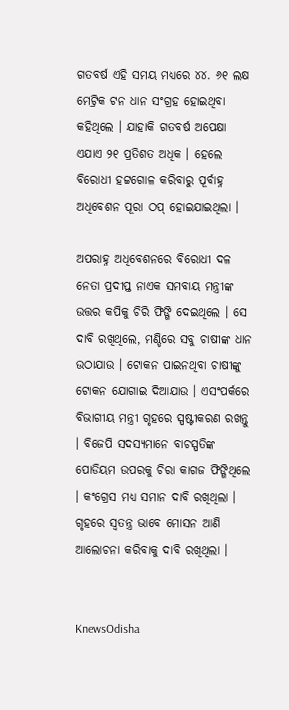ଗତବର୍ଷ ଏହି ସମୟ ମଧ୍ୟରେ ୪୪. ୬୧ ଲକ୍ଷ ମେଟ୍ରିକ ଟନ ଧାନ ସଂଗ୍ରହ ହୋଇଥିବା କହିଥିଲେ । ଯାହାକି ଗତବର୍ଷ ଅପେକ୍ଷା ଏଯାଏ ୨୧ ପ୍ରତିଶତ ଅଧିକ । ହେଲେ ବିରୋଧୀ ହଟ୍ଟଗୋଳ କରିବାରୁ ପୂର୍ବାହ୍ନ ଅଧିବେଶନ ପୂରା ଠପ୍ ହୋଇଯାଇଥିଲା ।

ଅପରାହ୍ନ ଅଧିବେଶନରେ ବିରୋଧୀ ଦଳ ନେତା ପ୍ରଦୀପ୍ତ ନାଏକ ସମବାୟ ମନ୍ତ୍ରୀଙ୍କ ଉତ୍ତର କପିକୁ ଚିରି ଫିଙ୍ଗି ଦେଇଥିଲେ । ସେ ଦାବି ରଖିଥିଲେ, ମଣ୍ଡିରେ ସବୁ ଚାଷୀଙ୍କ ଧାନ ଉଠାଯାଉ । ଟୋକନ ପାଇନଥିବା ଚାଷୀଙ୍କୁ ଟୋକନ ଯୋଗାଇ ଦିଆଯାଉ । ଏସଂପର୍କରେ ବିଭାଗୀୟ ମନ୍ତ୍ରୀ ଗୃହରେ ସ୍ପଷ୍ଟୀକରଣ ରଖନ୍ତୁ । ବିଜେପି ସଦସ୍ୟମାନେ ବାଚସ୍ପତିଙ୍କ ପୋଡିୟମ ଉପରକୁ ଚିରା କାଗଜ ଫିଙ୍ଗିଥିଲେ । କଂଗ୍ରେସ ମଧ୍ୟ ସମାନ ଦାବି ରଖିଥିଲା । ଗୃହରେ ସ୍ୱତନ୍ତ୍ର ଭାବେ ମୋସନ ଆଣି ଆଲୋଚନା କରିବାକୁ ଦାବି ରଖିଥିଲା ।


KnewsOdisha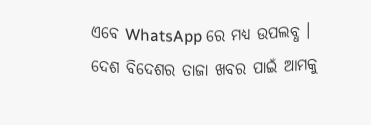ଏବେ WhatsApp ରେ ମଧ୍ୟ ଉପଲବ୍ଧ । ଦେଶ ବିଦେଶର ତାଜା ଖବର ପାଇଁ ଆମକୁ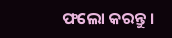ଫଲୋ କରନ୍ତୁ ।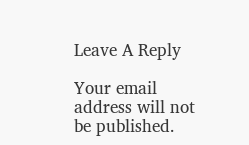Leave A Reply

Your email address will not be published.